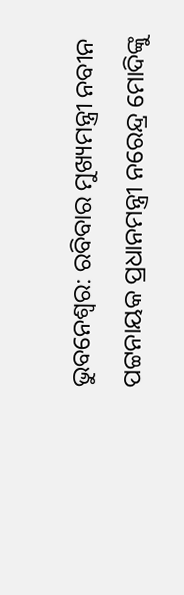ଭୁବନେଶ୍ବର: ରବିବାର ମୁଖ୍ୟମନ୍ତ୍ରୀ ନବୀନ ପଟ୍ଟନାୟକ ପ୍ରଧାନମନ୍ତ୍ରୀ ନରେନ୍ଦ୍ର ମୋଦିଙ୍କୁ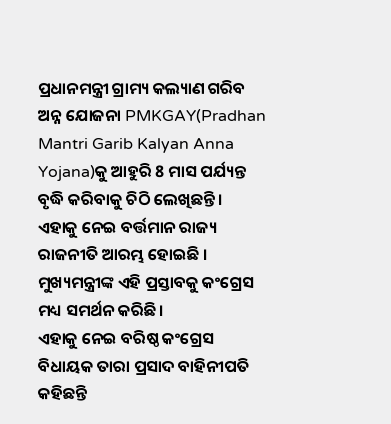ପ୍ରଧାନମନ୍ତ୍ରୀ ଗ୍ରାମ୍ୟ କଲ୍ୟାଣ ଗରିବ ଅନ୍ନ ଯୋଜନା PMKGAY(Pradhan Mantri Garib Kalyan Anna Yojana)କୁ ଆହୁରି 8 ମାସ ପର୍ଯ୍ୟନ୍ତ ବୃଦ୍ଧି କରିବାକୁ ଚିଠି ଲେଖିଛନ୍ତି । ଏହାକୁ ନେଇ ବର୍ତ୍ତମାନ ରାଜ୍ୟ ରାଜନୀତି ଆରମ୍ଭ ହୋଇଛି । ମୁଖ୍ୟମନ୍ତ୍ରୀଙ୍କ ଏହି ପ୍ରସ୍ତାବକୁ କଂଗ୍ରେସ ମଧ୍ୟ ସମର୍ଥନ କରିଛି ।
ଏହାକୁ ନେଇ ବରିଷ୍ଠ କଂଗ୍ରେସ ବିଧାୟକ ତାରା ପ୍ରସାଦ ବାହିନୀପତି କହିଛନ୍ତି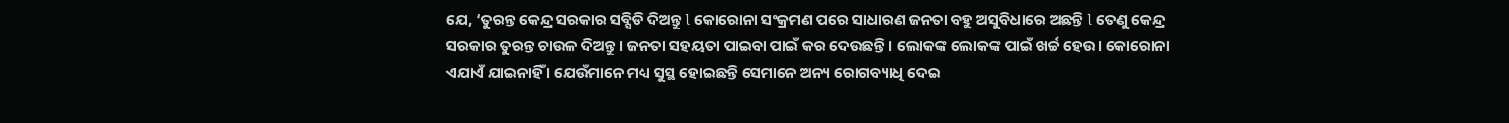ଯେ, ‘ତୁରନ୍ତ କେନ୍ଦ୍ର ସରକାର ସବ୍ସିଡି ଦିଅନ୍ତୁ l କୋରୋନା ସଂକ୍ରମଣ ପରେ ସାଧାରଣ ଜନତା ବହୁ ଅସୁବିଧାରେ ଅଛନ୍ତି l ତେଣୁ କେନ୍ଦ୍ର ସରକାର ତୁରନ୍ତ ଚାଉଳ ଦିଅନ୍ତୁ । ଜନତା ସହୟତା ପାଇବା ପାଇଁ କର ଦେଉଛନ୍ତି । ଲୋକଙ୍କ ଲୋକଙ୍କ ପାଇଁ ଖର୍ଚ୍ଚ ହେଉ। କୋରୋନା ଏଯାଏଁ ଯାଇନାହିଁ । ଯେଉଁମାନେ ମଧ୍ୟ ସୁସ୍ଥ ହୋଇଛନ୍ତି ସେମାନେ ଅନ୍ୟ ରୋଗବ୍ୟାଧି ଦେଇ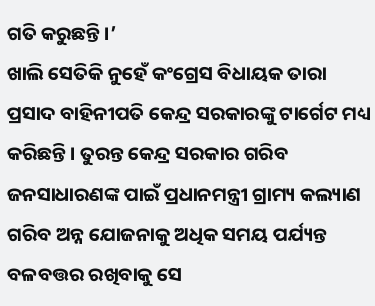ଗତି କରୁଛନ୍ତି ।’
ଖାଲି ସେତିକି ନୁହେଁ କଂଗ୍ରେସ ବିଧାୟକ ତାରା ପ୍ରସାଦ ବାହିନୀପତି କେନ୍ଦ୍ର ସରକାରଙ୍କୁ ଟାର୍ଗେଟ ମଧ୍ୟ କରିଛନ୍ତି । ତୁରନ୍ତ କେନ୍ଦ୍ର ସରକାର ଗରିବ ଜନସାଧାରଣଙ୍କ ପାଇଁ ପ୍ରଧାନମନ୍ତ୍ରୀ ଗ୍ରାମ୍ୟ କଲ୍ୟାଣ ଗରିବ ଅନ୍ନ ଯୋଜନାକୁ ଅଧିକ ସମୟ ପର୍ଯ୍ୟନ୍ତ ବଳବତ୍ତର ରଖିବାକୁ ସେ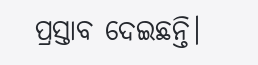ପ୍ରସ୍ତାବ ଦେଇଛନ୍ତି।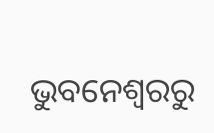ଭୁବନେଶ୍ବରରୁ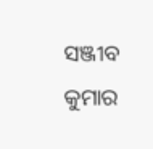ସଞ୍ଜୀବ କୁମାର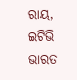ରାୟ, ଇଟିଭି ଭାରତ